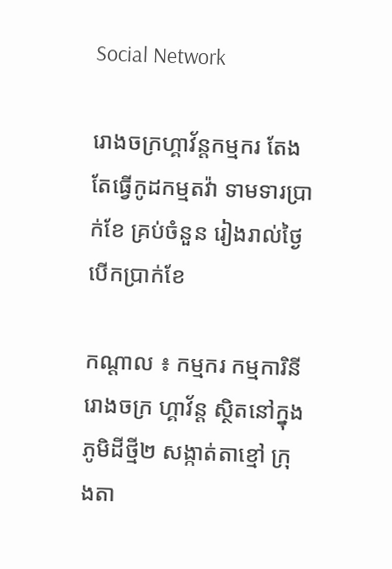Social Network

រោងចក្រហ្គាវ័ន្តកម្មករ តែងតែធ្វើកូដកម្មតវ៉ា ទាមទារប្រាក់ខែ គ្រប់ចំនួន រៀងរាល់ថ្ងៃ បើកប្រាក់ខែ

កណ្តាល ៖ កម្មករ កម្មការិនីរោងចក្រ ហ្គាវ័ន្ត ស្ថិតនៅក្នុងភូមិដីថ្មី២ សង្កាត់តាខ្មៅ ក្រុងតា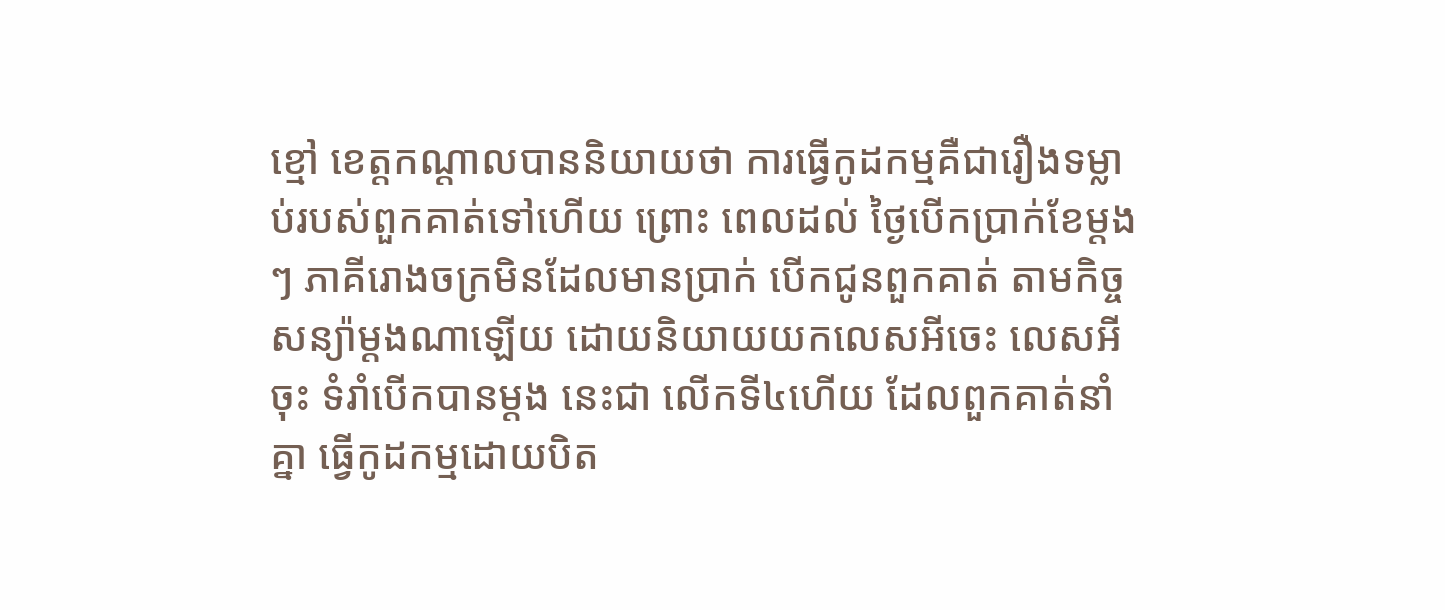ខ្មៅ ខេត្តកណ្តាលបាននិយាយថា ការធ្វើកូដកម្មគឺជារឿងទម្លាប់របស់ពួកគាត់ទៅហើយ ព្រោះ ពេលដល់ ថ្ងៃបើកប្រាក់ខែម្តងៗ ភាគីរោងចក្រមិនដែលមានប្រាក់ បើកជូនពួកគាត់ តាមកិច្ច សន្យ៉ាម្តងណាឡើយ ដោយនិយាយយកលេសអីចេះ លេសអីចុះ ទំរាំបើកបានម្តង នេះជា លើកទី៤ហើយ ដែលពួកគាត់នាំគ្នា ធ្វើកូដកម្មដោយបិត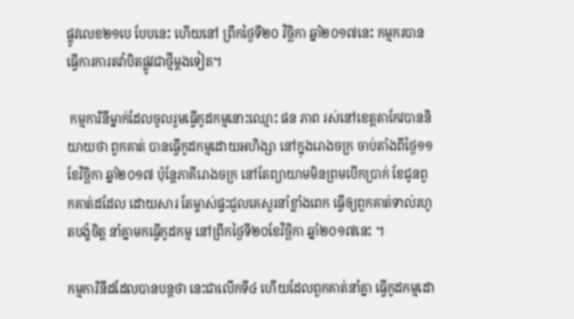ផ្លូវលេខ២១បេ បែបនេះ ហើយនៅ ព្រឹកថ្ងៃទី២០ វិច្ឆិកា ឆ្នាំ២០១៧នេះ កម្មករបានធ្វើការការតវ៉ាបិតផ្លូវជាថ្មីម្តងទៀត។

 កម្មការិនីម្នាក់ដែលចូលរួមធ្វើកូដកម្មនោះឈ្មោះ ផន ភាព រស់នៅខេត្តតាកែវបាននិយាយថា ពួកគាត់ បានធ្វើកូដកម្មដោយអហិង្សា នៅក្នុងរោងចក្រ ចាប់តាំងពីថ្ងៃ១១ខែវិច្ឆិកា ឆ្នាំ២០១៧ ប៉ុន្តែភាគីរោងចក្រ នៅតែព្យាយាមមិនព្រមបើកប្រាក់ ខែជូនពួកគាត់ដដែល ដោយសារ តែម្ចាស់ផ្ទះជួលគេសួរនាំខ្លាំងពេក ធ្វើឲ្យពួកគាត់ទាល់រហូតបង្ខំចិត្ត នាំគ្នាមកធ្វើកូដកម្ម នៅព្រឹកថ្ងៃទី២០ខែវិច្ឆិកា ឆ្នាំ២០១៧នេះ ។

កម្មការិនីដដែលបានបន្តថា នេះជាលើកទី៤ ហើយដែលពួកគាត់នាំគ្នា ធ្វើកូដកម្មដោ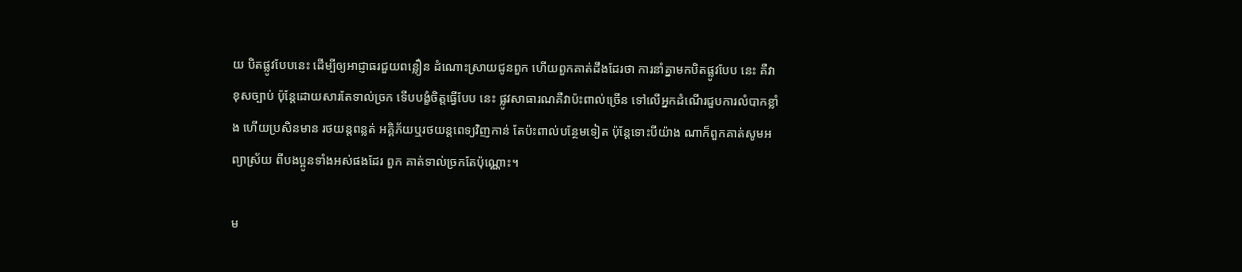យ បិតផ្លូវបែបនេះ ដើម្បីឲ្យអាជ្ញាធរជួយពន្លឿន ដំណោះស្រាយជូនពួក ហើយពួកគាត់ដឹងដែរថា ការនាំគ្នាមកបិតផ្លូវបែប នេះ គឺវាខុសច្បាប់ ប៉ុន្តែដោយសារតែទាល់ច្រក ទើបបង្ខំចិត្តធ្វើបែប នេះ ផ្លូវសាធារណគឺវាប៉ះពាល់ច្រើន ទៅលើអ្នកដំណើរជួបការលំបាកខ្លាំង ហើយប្រសិនមាន រថយន្តពន្លត់ អគ្គិភ័យឬរថយន្តពេទ្យវិញកាន់ តែប៉ះពាល់បន្ថែមទៀត ប៉ុន្តែទោះបីយ៉ាង ណាក៏ពួកគាត់សូមអព្យាស្រ័យ ពីបងប្អូនទាំងអស់ផងដែរ ពួក គាត់ទាល់ច្រកតែប៉ុណ្ណោះ។

ម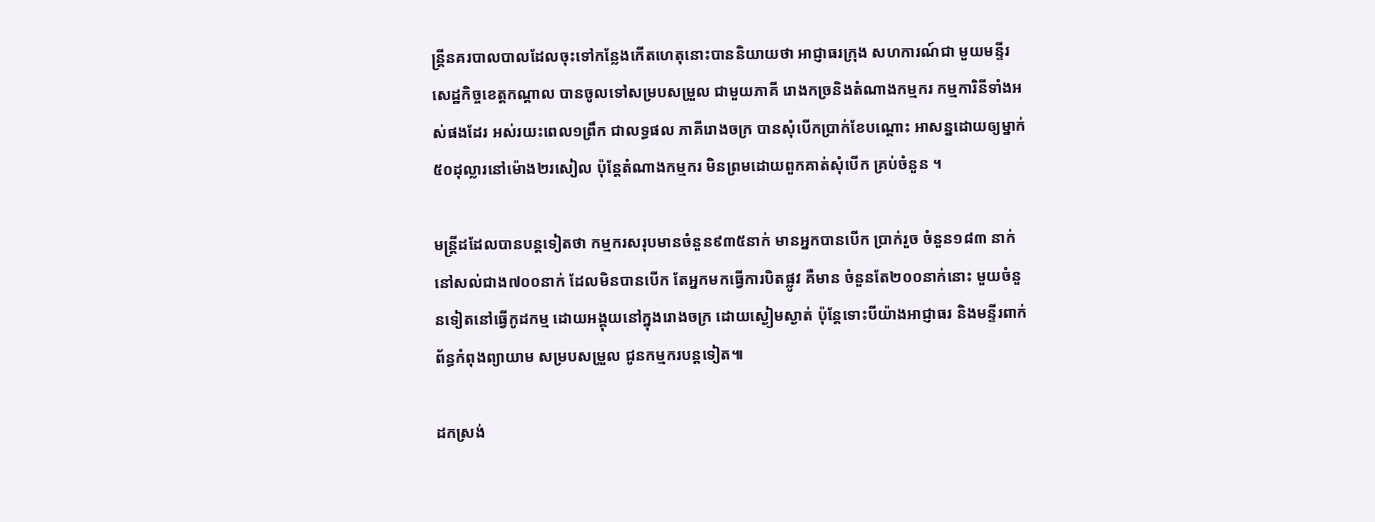ន្ត្រីនគរបាលបាលដែលចុះទៅកន្លែងកើតហេតុនោះបាននិយាយថា អាជ្ញាធរក្រុង សហការណ៍ជា មួយមន្ទីរសេដ្ឋកិច្ចខេត្តកណ្តាល បានចូលទៅសម្របសម្រួល ជាមួយភាគី រោងកច្រនិងតំណាងកម្មករ កម្មការិនីទាំងអស់ផងដែរ អស់រយះពេល១ព្រឹក ជាលទ្ធផល ភាគីរោងចក្រ បានសុំបើកប្រាក់ខែបណ្តោះ អាសន្នដោយឲ្យម្នាក់៥០ដុល្លារនៅម៉ោង២រសៀល ប៉ុន្តែតំណាងកម្មករ មិនព្រមដោយពួកគាត់សុំបើក គ្រប់ចំនួន ។

មន្ត្រីដដែលបានបន្តទៀតថា កម្មករសរុបមានចំនួន៩៣៥នាក់ មានអ្នកបានបើក ប្រាក់រួច ចំនួន១៨៣ នាក់ នៅសល់ជាង៧០០នាក់ ដែលមិនបានបើក តែអ្នកមកធ្វើការបិតផ្លូវ គឺមាន ចំនួនតែ២០០នាក់នោះ មួយចំនួនទៀតនៅធ្វើកូដកម្ម ដោយអង្គុយនៅក្នុងរោងចក្រ ដោយស្ងៀមស្ងាត់ ប៉ុន្តែទោះបីយ៉ាងអាជ្ញាធរ និងមន្ទីរពាក់ព័ន្ធកំពុងព្យាយាម សម្របសម្រួល ជូនកម្មករបន្តទៀត៕

ដកស្រង់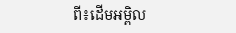ពី៖ដើមអម្ពិល